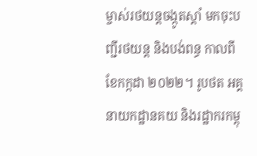ម្ចាស់រថយន្តចង្កូតស្តាំ មកចុះបញ្ជីរថយន្ត និងបង់ពន្ធ កាលពីខែកក្កដា ២០២២។ រូបថត អគ្គនាយកដ្ឋានគយ និងរដ្ឋាករកម្ពុ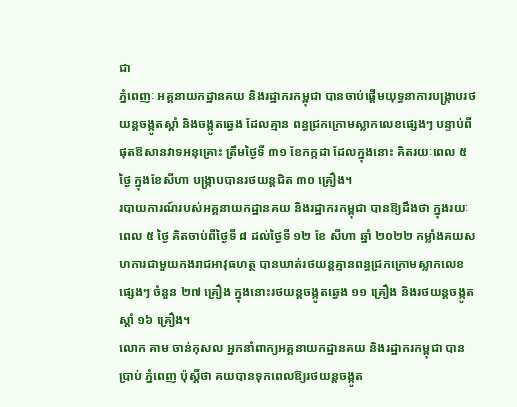ជា
ភ្នំពេញៈ អគ្គនាយកដ្ឋានគយ និងរដ្ឋាករកម្ពុជា បានចាប់ផ្តើមយុទ្ធនាការបង្ក្រាបរថយន្តចង្កូតស្តាំ និងចង្កូតឆ្វេង ដែលគ្មាន ពន្ធជ្រកក្រោមស្លាកលេខផ្សេងៗ បន្ទាប់ពីផុតឱសានវាទអនុគ្រោះ ត្រឹមថ្ងៃទី ៣១ ខែកក្កដា ដែលក្នុងនោះ គិតរយៈពេល ៥ ថ្ងៃ ក្នុងខែសីហា បង្ក្រាបបានរថយន្តជិត ៣០ គ្រឿង។
របាយការណ៍របស់អគ្គនាយកដ្ឋានគយ និងរដ្ឋាករកម្ពុជា បានឱ្យដឹងថា ក្នុងរយៈពេល ៥ ថ្ងៃ គិតចាប់ពីថ្ងៃទី ៨ ដល់ថ្ងៃទី ១២ ខែ សីហា ឆ្នាំ ២០២២ កម្លាំងគយសហការជាមួយកងរាជអាវុធហត្ថ បានឃាត់រថយន្តគ្មានពន្ធជ្រកក្រោមស្លាកលេខផ្សេងៗ ចំនួន ២៧ គ្រឿង ក្នុងនោះរថយន្តចង្កូតឆ្វេង ១១ គ្រឿង និងរថយន្តចង្កូតស្តាំ ១៦ គ្រឿង។
លោក គាម ចាន់កុសល អ្នកនាំពាក្យអគ្គនាយកដ្ឋានគយ និងរដ្ឋាករកម្ពុជា បានប្រាប់ ភ្នំពេញ ប៉ុស្តិ៍ថា គយបានទុកពេលឱ្យរថយន្តចង្កូត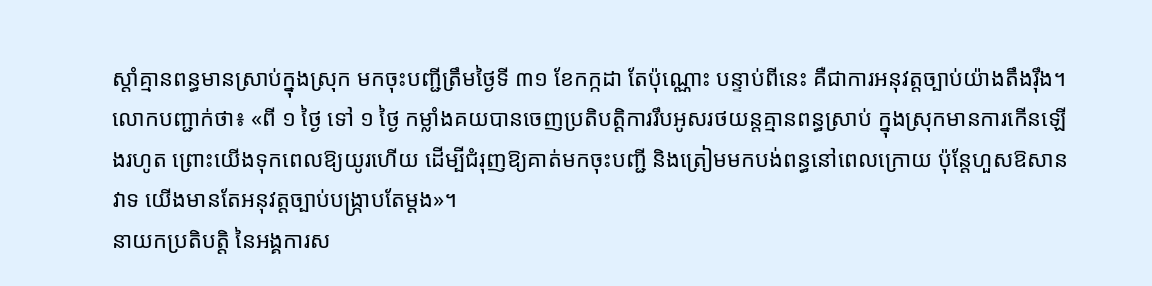ស្តាំគ្មានពន្ធមានស្រាប់ក្នុងស្រុក មកចុះបញ្ជីត្រឹមថ្ងៃទី ៣១ ខែកក្កដា តែប៉ុណ្ណោះ បន្ទាប់ពីនេះ គឺជាការអនុវត្តច្បាប់យ៉ាងតឹងរ៉ឹង។
លោកបញ្ជាក់ថា៖ «ពី ១ ថ្ងៃ ទៅ ១ ថ្ងៃ កម្លាំងគយបានចេញប្រតិបត្តិការរឹបអូសរថយន្តគ្មានពន្ធស្រាប់ ក្នុងស្រុកមានការកើនឡើងរហូត ព្រោះយើងទុកពេលឱ្យយូរហើយ ដើម្បីជំរុញឱ្យគាត់មកចុះបញ្ជី និងត្រៀមមកបង់ពន្ធនៅពេលក្រោយ ប៉ុន្តែហួសឱសានវាទ យើងមានតែអនុវត្តច្បាប់បង្ក្រាបតែម្តង»។
នាយកប្រតិបត្តិ នៃអង្គការស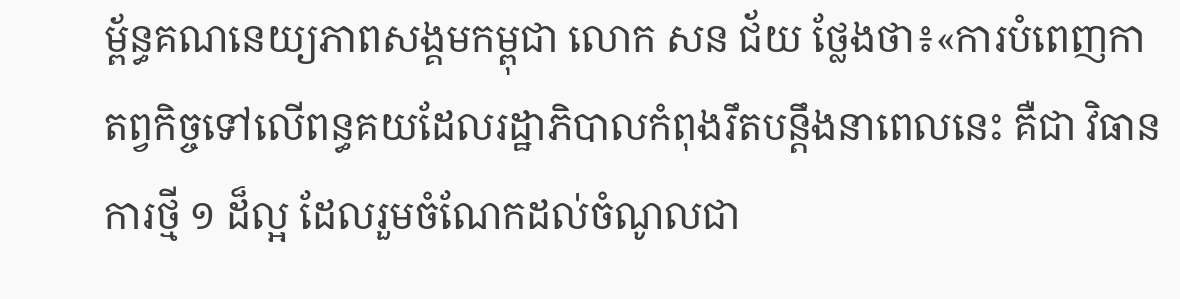ម្ព័ន្ធគណនេយ្យភាពសង្គមកម្ពុជា លោក សន ជ័យ ថ្លែងថា៖«ការបំពេញកាតព្វកិច្ចទៅលើពន្ធគយដែលរដ្ឋាភិបាលកំពុងរឹតបន្តឹងនាពេលនេះ គឺជា វិធានការថ្មី ១ ដ៏ល្អ ដែលរួមចំណែកដល់ចំណូលជា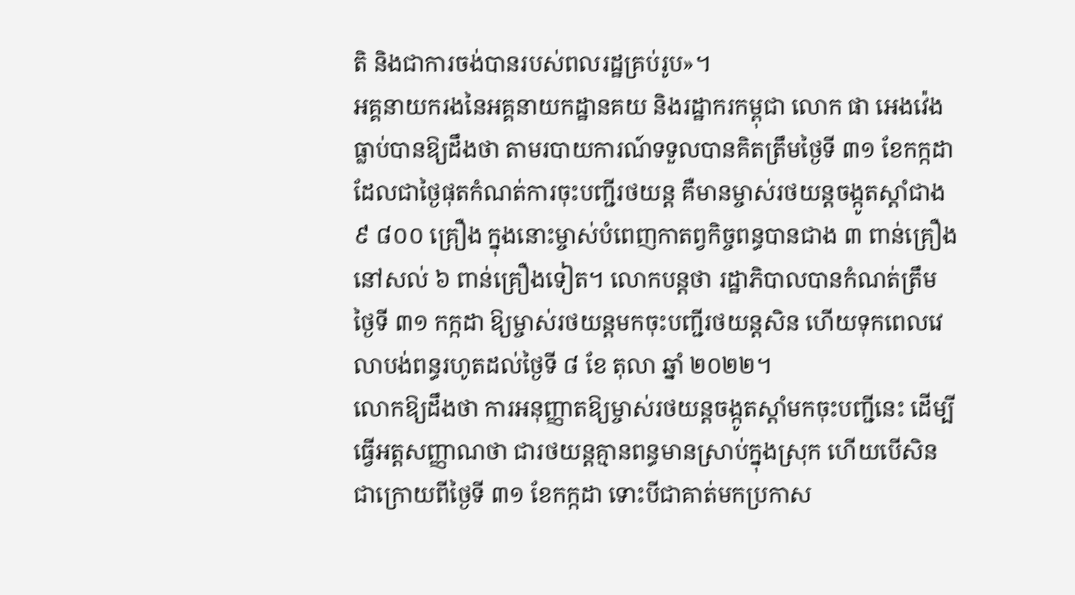តិ និងជាការចង់បានរបស់ពលរដ្ឋគ្រប់រូប»។
អគ្គនាយករងនៃអគ្គនាយកដ្ឋានគយ និងរដ្ឋាករកម្ពុជា លោក ផា អេងវ៉េង ធ្លាប់បានឱ្យដឹងថា តាមរបាយការណ៍ទទួលបានគិតត្រឹមថ្ងៃទី ៣១ ខែកក្កដា ដែលជាថ្ងៃផុតកំណត់ការចុះបញ្ជីរថយន្ត គឺមានម្ចាស់រថយន្តចង្កូតស្តាំជាង ៩ ៨០០ គ្រឿង ក្នុងនោះម្ចាស់បំពេញកាតព្វកិច្ចពន្ធបានជាង ៣ ពាន់គ្រឿង នៅសល់ ៦ ពាន់គ្រឿងទៀត។ លោកបន្តថា រដ្ឋាភិបាលបានកំណត់ត្រឹមថ្ងៃទី ៣១ កក្កដា ឱ្យម្ចាស់រថយន្តមកចុះបញ្ជីរថយន្តសិន ហើយទុកពេលវេលាបង់ពន្ធរហូតដល់ថ្ងៃទី ៨ ខែ តុលា ឆ្នាំ ២០២២។
លោកឱ្យដឹងថា ការអនុញ្ញាតឱ្យម្ចាស់រថយន្តចង្កូតស្តាំមកចុះបញ្ជីនេះ ដើម្បីធ្វើអត្តសញ្ញាណថា ជារថយន្តគ្មានពន្ធមានស្រាប់ក្នុងស្រុក ហើយបើសិនជាក្រោយពីថ្ងៃទី ៣១ ខែកក្កដា ទោះបីជាគាត់មកប្រកាស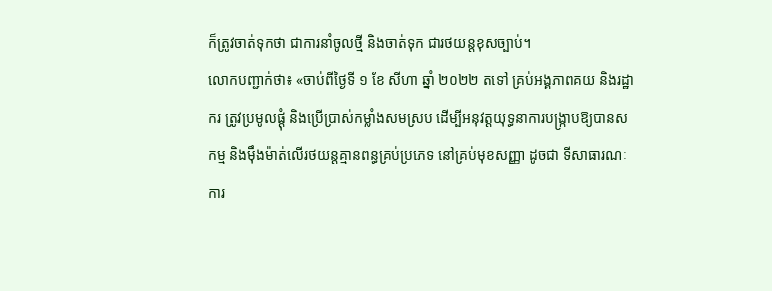ក៏ត្រូវចាត់ទុកថា ជាការនាំចូលថ្មី និងចាត់ទុក ជារថយន្តខុសច្បាប់។
លោកបញ្ជាក់ថា៖ «ចាប់ពីថ្ងៃទី ១ ខែ សីហា ឆ្នាំ ២០២២ តទៅ គ្រប់អង្គភាពគយ និងរដ្ឋាករ ត្រូវប្រមូលផ្ដុំ និងប្រើប្រាស់កម្លាំងសមស្រប ដើម្បីអនុវត្តយុទ្ធនាការបង្ក្រាបឱ្យបានសកម្ម និងម៉ឹងម៉ាត់លើរថយន្តគ្មានពន្ធគ្រប់ប្រភេទ នៅគ្រប់មុខសញ្ញា ដូចជា ទីសាធារណៈ ការ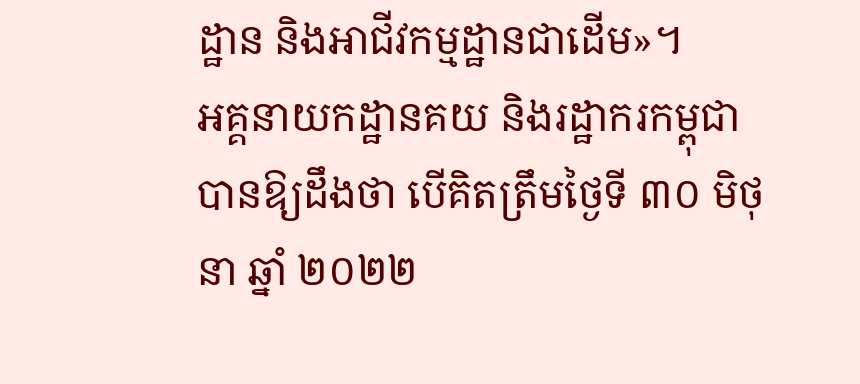ដ្ឋាន និងអាជីវកម្មដ្ឋានជាដើម»។
អគ្គនាយកដ្ឋានគយ និងរដ្ឋាករកម្ពុជាបានឱ្យដឹងថា បើគិតត្រឹមថ្ងៃទី ៣០ មិថុនា ឆ្នាំ ២០២២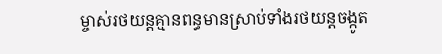ម្ចាស់រថយន្តគ្មានពន្ធមានស្រាប់ទាំងរថយន្តចង្កូត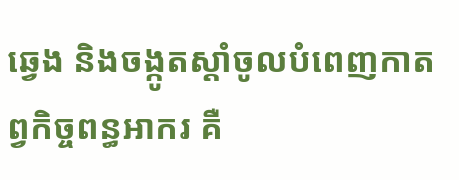ឆ្វេង និងចង្កូតស្តាំចូលបំពេញកាតព្វកិច្ចពន្ធអាករ គឺ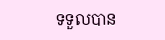ទទួលបាន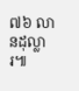៧៦ លានដុល្លារ៕